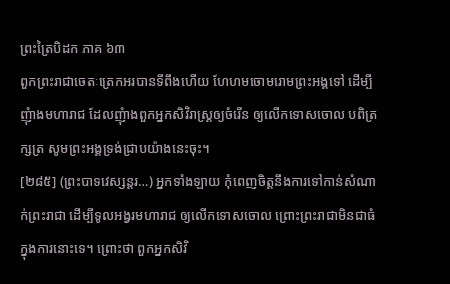ព្រះត្រៃបិដក ភាគ ៦៣
ពួកព្រះរាជាចេតៈត្រេកអរបានទីពឹងហើយ ហែហមចោមរោមព្រះអង្គទៅ ដើម្បីញុំាងមហារាជ ដែលញុំាងពួកអ្នកសិវិរាស្រ្តឲ្យចំរើន ឲ្យលើកទោសចោល បពិត្រក្សត្រ សូមព្រះអង្គទ្រង់ជ្រាបយ៉ាងនេះចុះ។
[២៨៥] (ព្រះបាទវេស្សន្តរ…) អ្នកទាំងឡាយ កុំពេញចិត្តនឹងការទៅកាន់សំណាក់ព្រះរាជា ដើម្បីទូលអង្វរមហារាជ ឲ្យលើកទោសចោល ព្រោះព្រះរាជាមិនជាធំក្នុងការនោះទេ។ ព្រោះថា ពួកអ្នកសិវិ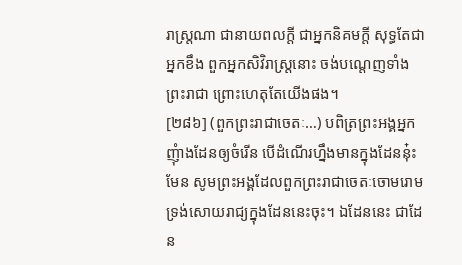រាស្រ្តណា ជានាយពលកី្ត ជាអ្នកនិគមកី្ត សុទ្ធតែជាអ្នកខឹង ពួកអ្នកសិវិរាស្រ្តនោះ ចង់បណេ្តញទាំងព្រះរាជា ព្រោះហេតុតែយើងផង។
[២៨៦] (ពួកព្រះរាជាចេតៈ…) បពិត្រព្រះអង្គអ្នកញុំាងដែនឲ្យចំរើន បើដំណើរហ្នឹងមានក្នុងដែននុ៎ះមែន សូមព្រះអង្គដែលពួកព្រះរាជាចេតៈចោមរោម ទ្រង់សោយរាជ្យក្នុងដែននេះចុះ។ ឯដែននេះ ជាដែន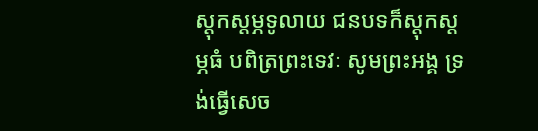ស្តុកស្តម្ភទូលាយ ជនបទក៏ស្តុកស្តម្ភធំ បពិត្រព្រះទេវៈ សូមព្រះអង្គ ទ្រង់ធើ្វសេច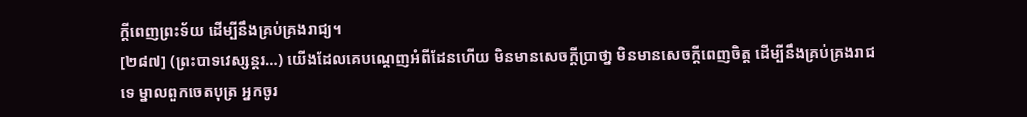ក្តីពេញព្រះទ័យ ដើម្បីនឹងគ្រប់គ្រងរាជ្យ។
[២៨៧] (ព្រះបាទវេស្សន្តរ…) យើងដែលគេបណេ្តញអំពីដែនហើយ មិនមានសេចក្តីបា្រថា្ន មិនមានសេចក្តីពេញចិត្ត ដើម្បីនឹងគ្រប់គ្រងរាជទេ ម្នាលពួកចេតបុត្រ អ្នកចូរ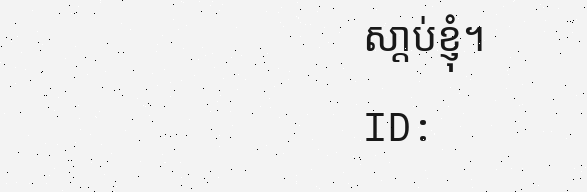សា្តប់ខ្ញុំ។
ID: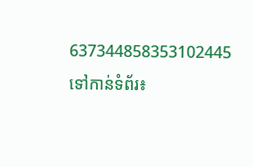637344858353102445
ទៅកាន់ទំព័រ៖